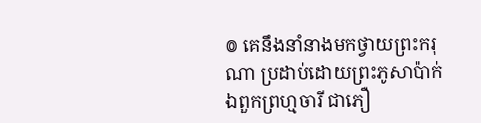៙ គេនឹងនាំនាងមកថ្វាយព្រះករុណា ប្រដាប់ដោយព្រះភូសាប៉ាក់ ឯពួកព្រហ្មចារី ជាភឿ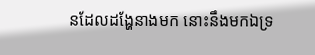នដែលដង្ហែនាងមក នោះនឹងមកឯទ្រ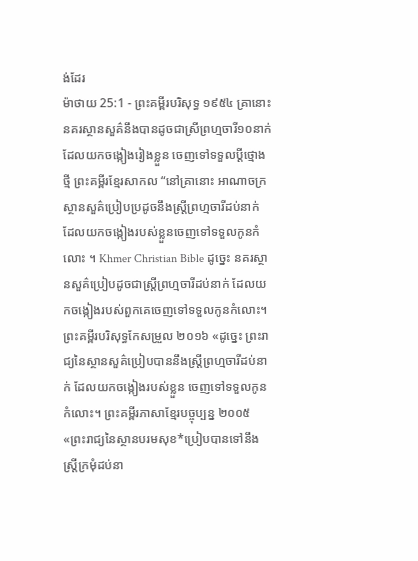ង់ដែរ
ម៉ាថាយ 25:1 - ព្រះគម្ពីរបរិសុទ្ធ ១៩៥៤ គ្រានោះ នគរស្ថានសួគ៌នឹងបានដូចជាស្រីព្រហ្មចារី១០នាក់ ដែលយកចង្កៀងរៀងខ្លួន ចេញទៅទទួលប្ដីថ្មោងថ្មី ព្រះគម្ពីរខ្មែរសាកល “នៅគ្រានោះ អាណាចក្រស្ថានសួគ៌ប្រៀបប្រដូចនឹងស្ត្រីព្រហ្មចារីដប់នាក់ ដែលយកចង្កៀងរបស់ខ្លួនចេញទៅទទួលកូនកំលោះ ។ Khmer Christian Bible ដូច្នេះ នគរស្ថានសួគ៌ប្រៀបដូចជាស្ដ្រីព្រហ្មចារីដប់នាក់ ដែលយកចង្កៀងរបស់ពួកគេចេញទៅទទួលកូនកំលោះ។ ព្រះគម្ពីរបរិសុទ្ធកែសម្រួល ២០១៦ «ដូច្នេះ ព្រះរាជ្យនៃស្ថានសួគ៌ប្រៀបបាននឹងស្រី្តព្រហ្មចារីដប់នាក់ ដែលយកចង្កៀងរបស់ខ្លួន ចេញទៅទទួលកូនកំលោះ។ ព្រះគម្ពីរភាសាខ្មែរបច្ចុប្បន្ន ២០០៥ «ព្រះរាជ្យនៃស្ថានបរមសុខ*ប្រៀបបានទៅនឹងស្ត្រីក្រមុំដប់នា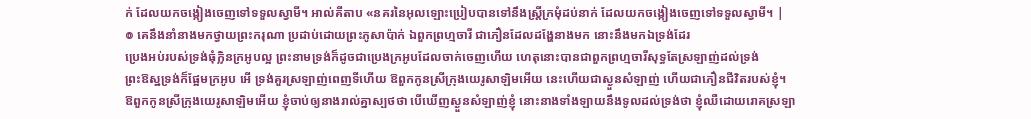ក់ ដែលយកចង្កៀងចេញទៅទទួលស្វាមី។ អាល់គីតាប «នគរនៃអុលឡោះប្រៀបបានទៅនឹងស្ដ្រីក្រមុំដប់នាក់ ដែលយកចង្កៀងចេញទៅទទួលស្វាមី។ |
៙ គេនឹងនាំនាងមកថ្វាយព្រះករុណា ប្រដាប់ដោយព្រះភូសាប៉ាក់ ឯពួកព្រហ្មចារី ជាភឿនដែលដង្ហែនាងមក នោះនឹងមកឯទ្រង់ដែរ
ប្រេងអប់របស់ទ្រង់ធុំក្លិនក្រអូបល្អ ព្រះនាមទ្រង់ក៏ដូចជាប្រេងក្រអូបដែលចាក់ចេញហើយ ហេតុនោះបានជាពួកព្រហ្មចារីសុទ្ធតែស្រឡាញ់ដល់ទ្រង់
ព្រះឱស្ឋទ្រង់ក៏ផ្អែមក្រអូប អើ ទ្រង់គួរស្រឡាញ់ពេញទីហើយ ឱពួកកូនស្រីក្រុងយេរូសាឡិមអើយ នេះហើយជាស្ងួនសំឡាញ់ ហើយជាភឿនជីវិតរបស់ខ្ញុំ។
ឱពួកកូនស្រីក្រុងយេរូសាឡិមអើយ ខ្ញុំចាប់ឲ្យនាងរាល់គ្នាស្បថថា បើឃើញស្ងួនសំឡាញ់ខ្ញុំ នោះនាងទាំងឡាយនឹងទូលដល់ទ្រង់ថា ខ្ញុំឈឺដោយរោគស្រឡា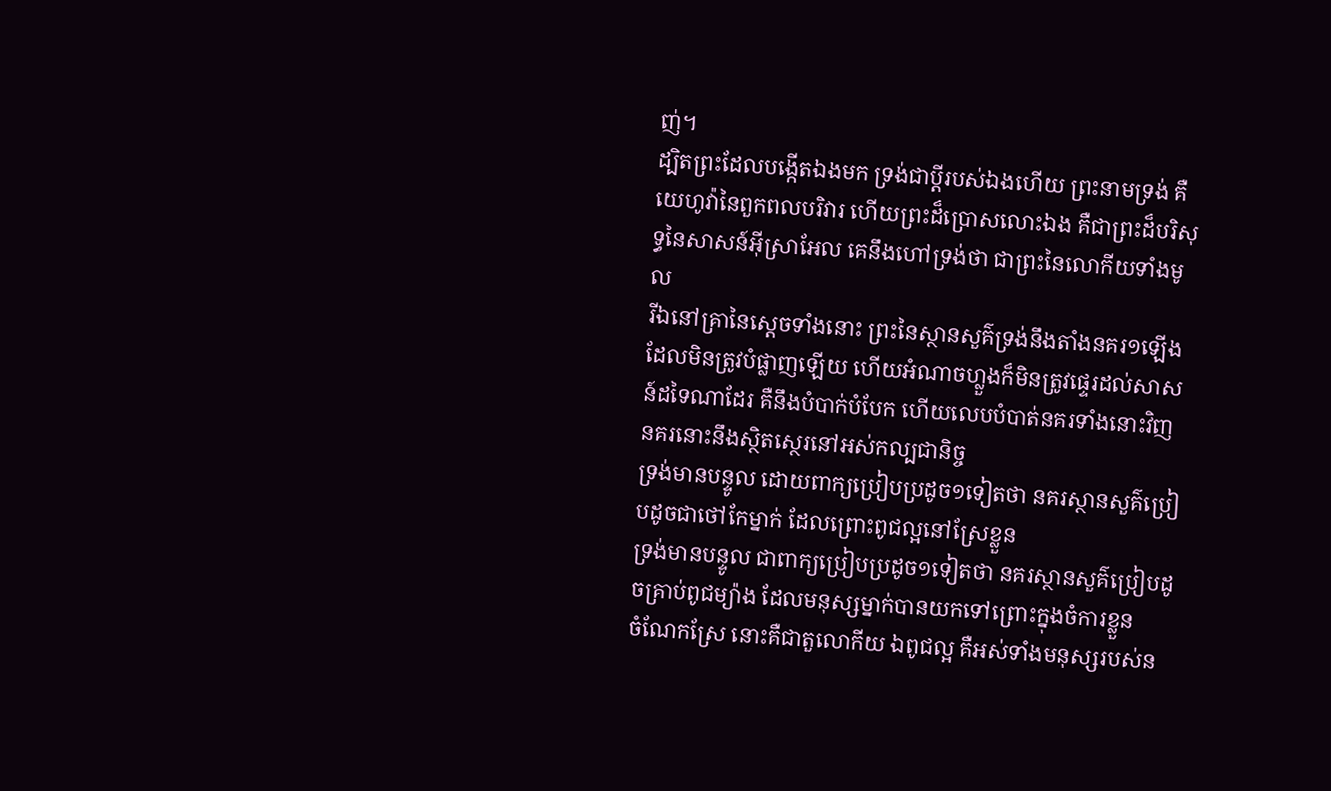ញ់។
ដ្បិតព្រះដែលបង្កើតឯងមក ទ្រង់ជាប្ដីរបស់ឯងហើយ ព្រះនាមទ្រង់ គឺយេហូវ៉ានៃពួកពលបរិវារ ហើយព្រះដ៏ប្រោសលោះឯង គឺជាព្រះដ៏បរិសុទ្ធនៃសាសន៍អ៊ីស្រាអែល គេនឹងហៅទ្រង់ថា ជាព្រះនៃលោកីយទាំងមូល
រីឯនៅគ្រានៃស្តេចទាំងនោះ ព្រះនៃស្ថានសួគ៌ទ្រង់នឹងតាំងនគរ១ឡើង ដែលមិនត្រូវបំផ្លាញឡើយ ហើយអំណាចហ្លួងក៏មិនត្រូវផ្ទេរដល់សាសន៍ដទៃណាដែរ គឺនឹងបំបាក់បំបែក ហើយលេបបំបាត់នគរទាំងនោះវិញ នគរនោះនឹងស្ថិតស្ថេរនៅអស់កល្បជានិច្ច
ទ្រង់មានបន្ទូល ដោយពាក្យប្រៀបប្រដូច១ទៀតថា នគរស្ថានសួគ៌ប្រៀបដូចជាថៅកែម្នាក់ ដែលព្រោះពូជល្អនៅស្រែខ្លួន
ទ្រង់មានបន្ទូល ជាពាក្យប្រៀបប្រដូច១ទៀតថា នគរស្ថានសួគ៌ប្រៀបដូចគ្រាប់ពូជម្យ៉ាង ដែលមនុស្សម្នាក់បានយកទៅព្រោះក្នុងចំការខ្លួន
ចំណែកស្រែ នោះគឺជាតួលោកីយ ឯពូជល្អ គឺអស់ទាំងមនុស្សរបស់ន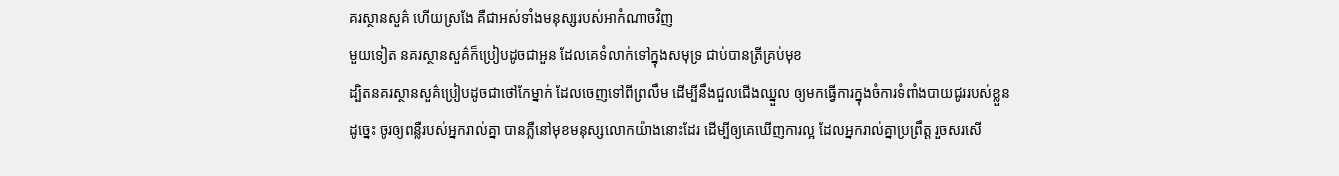គរស្ថានសួគ៌ ហើយស្រងែ គឺជាអស់ទាំងមនុស្សរបស់អាកំណាចវិញ
មួយទៀត នគរស្ថានសួគ៌ក៏ប្រៀបដូចជាអួន ដែលគេទំលាក់ទៅក្នុងសមុទ្រ ជាប់បានត្រីគ្រប់មុខ
ដ្បិតនគរស្ថានសួគ៌ប្រៀបដូចជាថៅកែម្នាក់ ដែលចេញទៅពីព្រលឹម ដើម្បីនឹងជួលជើងឈ្នួល ឲ្យមកធ្វើការក្នុងចំការទំពាំងបាយជូររបស់ខ្លួន
ដូច្នេះ ចូរឲ្យពន្លឺរបស់អ្នករាល់គ្នា បានភ្លឺនៅមុខមនុស្សលោកយ៉ាងនោះដែរ ដើម្បីឲ្យគេឃើញការល្អ ដែលអ្នករាល់គ្នាប្រព្រឹត្ត រួចសរសើ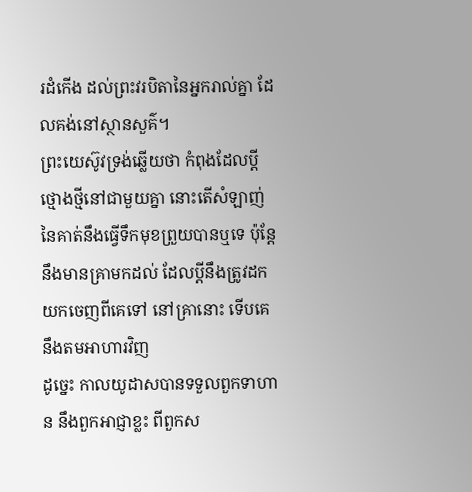រដំកើង ដល់ព្រះវរបិតានៃអ្នករាល់គ្នា ដែលគង់នៅស្ថានសួគ៌។
ព្រះយេស៊ូវទ្រង់ឆ្លើយថា កំពុងដែលប្ដីថ្មោងថ្មីនៅជាមួយគ្នា នោះតើសំឡាញ់នៃគាត់នឹងធ្វើទឹកមុខព្រួយបានឬទេ ប៉ុន្តែនឹងមានគ្រាមកដល់ ដែលប្ដីនឹងត្រូវដកយកចេញពីគេទៅ នៅគ្រានោះ ទើបគេនឹងតមអាហារវិញ
ដូច្នេះ កាលយូដាសបានទទួលពួកទាហាន នឹងពួកអាជ្ញាខ្លះ ពីពួកស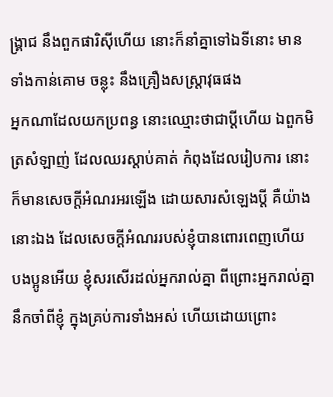ង្គ្រាជ នឹងពួកផារិស៊ីហើយ នោះក៏នាំគ្នាទៅឯទីនោះ មានទាំងកាន់គោម ចន្លុះ នឹងគ្រឿងសស្ត្រាវុធផង
អ្នកណាដែលយកប្រពន្ធ នោះឈ្មោះថាជាប្ដីហើយ ឯពួកមិត្រសំឡាញ់ ដែលឈរស្តាប់គាត់ កំពុងដែលរៀបការ នោះក៏មានសេចក្ដីអំណរអរឡើង ដោយសារសំឡេងប្ដី គឺយ៉ាងនោះឯង ដែលសេចក្ដីអំណររបស់ខ្ញុំបានពោរពេញហើយ
បងប្អូនអើយ ខ្ញុំសរសើរដល់អ្នករាល់គ្នា ពីព្រោះអ្នករាល់គ្នានឹកចាំពីខ្ញុំ ក្នុងគ្រប់ការទាំងអស់ ហើយដោយព្រោះ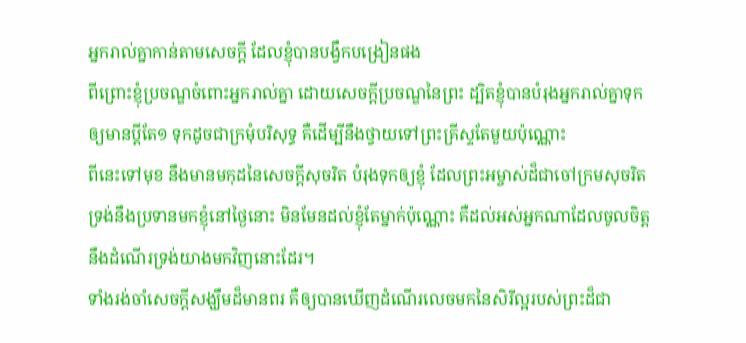អ្នករាល់គ្នាកាន់តាមសេចក្ដី ដែលខ្ញុំបានបង្វឹកបង្រៀនផង
ពីព្រោះខ្ញុំប្រចណ្ឌចំពោះអ្នករាល់គ្នា ដោយសេចក្ដីប្រចណ្ឌនៃព្រះ ដ្បិតខ្ញុំបានបំរុងអ្នករាល់គ្នាទុក ឲ្យមានប្ដីតែ១ ទុកដូចជាក្រមុំបរិសុទ្ធ គឺដើម្បីនឹងថ្វាយទៅព្រះគ្រីស្ទតែមួយប៉ុណ្ណោះ
ពីនេះទៅមុខ នឹងមានមកុដនៃសេចក្ដីសុចរិត បំរុងទុកឲ្យខ្ញុំ ដែលព្រះអម្ចាស់ដ៏ជាចៅក្រមសុចរិត ទ្រង់នឹងប្រទានមកខ្ញុំនៅថ្ងៃនោះ មិនមែនដល់ខ្ញុំតែម្នាក់ប៉ុណ្ណោះ គឺដល់អស់អ្នកណាដែលចូលចិត្តនឹងដំណើរទ្រង់យាងមកវិញនោះដែរ។
ទាំងរង់ចាំសេចក្ដីសង្ឃឹមដ៏មានពរ គឺឲ្យបានឃើញដំណើរលេចមកនៃសិរីល្អរបស់ព្រះដ៏ជា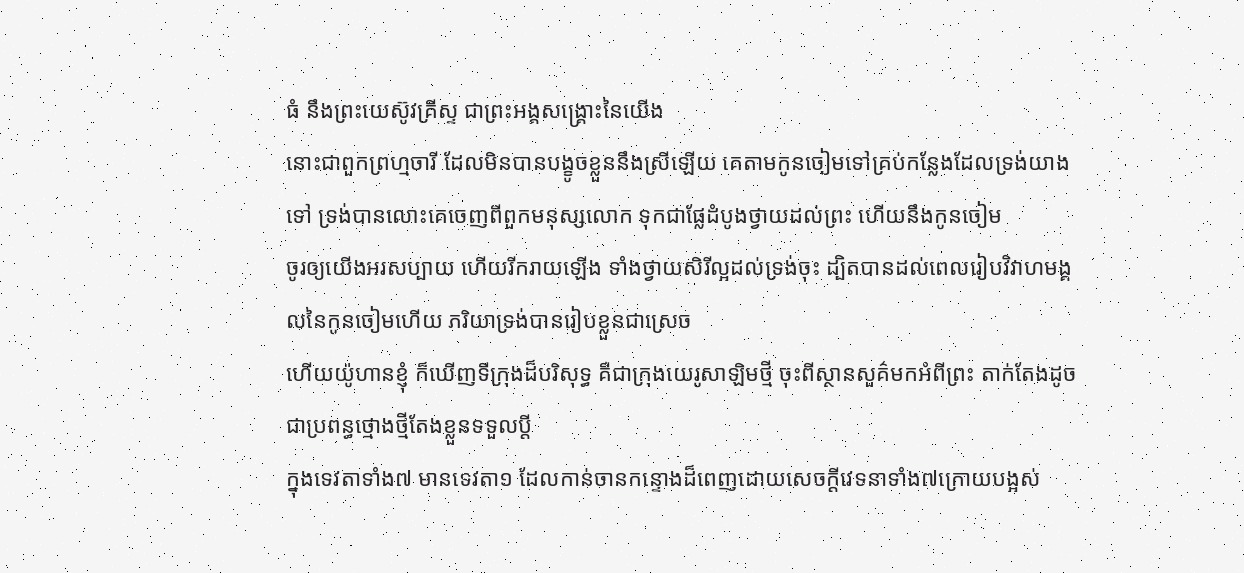ធំ នឹងព្រះយេស៊ូវគ្រីស្ទ ជាព្រះអង្គសង្គ្រោះនៃយើង
នោះជាពួកព្រហ្មចារី ដែលមិនបានបង្ខូចខ្លួននឹងស្រីឡើយ គេតាមកូនចៀមទៅគ្រប់កន្លែងដែលទ្រង់យាងទៅ ទ្រង់បានលោះគេចេញពីពួកមនុស្សលោក ទុកជាផ្លែដំបូងថ្វាយដល់ព្រះ ហើយនឹងកូនចៀម
ចូរឲ្យយើងអរសប្បាយ ហើយរីករាយឡើង ទាំងថ្វាយសិរីល្អដល់ទ្រង់ចុះ ដ្បិតបានដល់ពេលរៀបវិវាហមង្គលនៃកូនចៀមហើយ ភរិយាទ្រង់បានរៀបខ្លួនជាស្រេច
ហើយយ៉ូហានខ្ញុំ ក៏ឃើញទីក្រុងដ៏បរិសុទ្ធ គឺជាក្រុងយេរូសាឡិមថ្មី ចុះពីស្ថានសួគ៌មកអំពីព្រះ តាក់តែងដូចជាប្រពន្ធថ្មោងថ្មីតែងខ្លួនទទួលប្ដី
ក្នុងទេវតាទាំង៧ មានទេវតា១ ដែលកាន់ចានកន្ទោងដ៏ពេញដោយសេចក្ដីវេទនាទាំង៧ក្រោយបង្អស់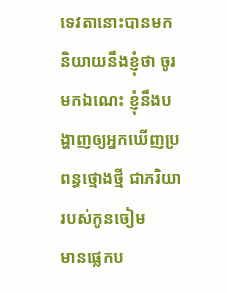ទេវតានោះបានមកនិយាយនឹងខ្ញុំថា ចូរមកឯណេះ ខ្ញុំនឹងបង្ហាញឲ្យអ្នកឃើញប្រពន្ធថ្មោងថ្មី ជាភរិយារបស់កូនចៀម
មានផ្លេកប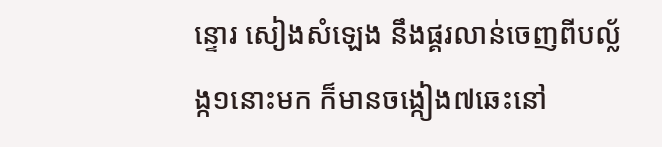ន្ទោរ សៀងសំឡេង នឹងផ្គរលាន់ចេញពីបល្ល័ង្ក១នោះមក ក៏មានចង្កៀង៧ឆេះនៅ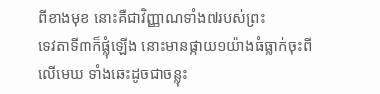ពីខាងមុខ នោះគឺជាវិញ្ញាណទាំង៧របស់ព្រះ
ទេវតាទី៣ក៏ផ្លុំឡើង នោះមានផ្កាយ១យ៉ាងធំធ្លាក់ចុះពីលើមេឃ ទាំងឆេះដូចជាចន្លុះ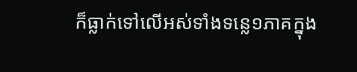ក៏ធ្លាក់ទៅលើអស់ទាំងទន្លេ១ភាគក្នុង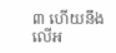៣ ហើយនឹងលើអ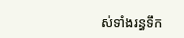ស់ទាំងរន្ធទឹក